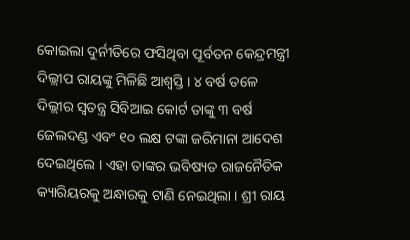କୋଇଲା ଦୁର୍ନୀତିରେ ଫସିଥିବା ପୂର୍ବତନ କେନ୍ଦ୍ରମନ୍ତ୍ରୀ ଦିଲ୍ଲୀପ ରାୟଙ୍କୁ ମିଳିଛି ଆଶ୍ୱସ୍ତି । ୪ ବର୍ଷ ତଳେ ଦିଲ୍ଲୀର ସ୍ୱତନ୍ତ୍ର ସିବିଆଇ କୋର୍ଟ ତାଙ୍କୁ ୩ ବର୍ଷ ଜେଲଦଣ୍ଡ ଏବଂ ୧୦ ଲକ୍ଷ ଟଙ୍କା ଜରିମାନା ଆଦେଶ ଦେଇଥିଲେ । ଏହା ତାଙ୍କର ଭବିଷ୍ୟତ ରାଜନୈତିକ କ୍ୟାରିୟରକୁ ଅନ୍ଧାରକୁ ଟାଣି ନେଇଥିଲା । ଶ୍ରୀ ରାୟ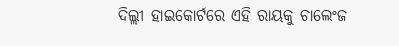ଦିଲ୍ଲୀ ହାଇକୋର୍ଟରେ ଏହି ରାୟକୁ ଚାଲେଂଜ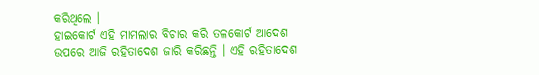କରିଥିଲେ ।
ହାଇକୋର୍ଟ ଏହି ମାମଲାର ବିଚାର କରି ତଳକୋର୍ଟ ଆଦେଶ ଉପରେ ଆଜି ରହିତାଦେଶ ଜାରି କରିଛନ୍ତି । ଏହି ରହିତାଦେଶ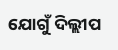ଯୋଗୁଁ ଦିଲ୍ଲୀପ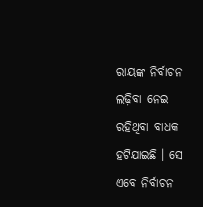ରାୟଙ୍କ ନିର୍ବାଚନ ଲଢ଼ିବା ନେଇ ରହିଥିବା ବାଧକ ହଟିଯାଇଛି । ସେ ଏବେ ନିର୍ବାଚନ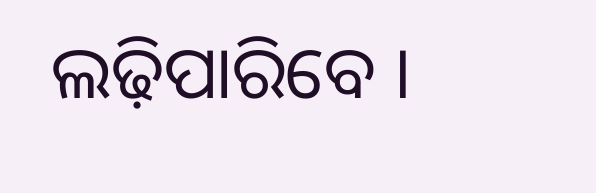ଲଢ଼ିପାରିବେ ।